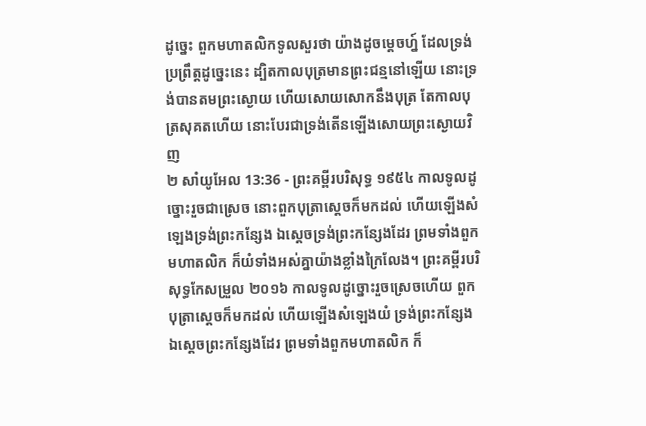ដូច្នេះ ពួកមហាតលិកទូលសួរថា យ៉ាងដូចម្តេចហ្ន៍ ដែលទ្រង់ប្រព្រឹត្តដូច្នេះនេះ ដ្បិតកាលបុត្រមានព្រះជន្មនៅឡើយ នោះទ្រង់បានតមព្រះស្ងោយ ហើយសោយសោកនឹងបុត្រ តែកាលបុត្រសុគតហើយ នោះបែរជាទ្រង់តើនឡើងសោយព្រះស្ងោយវិញ
២ សាំយូអែល 13:36 - ព្រះគម្ពីរបរិសុទ្ធ ១៩៥៤ កាលទូលដូច្នោះរួចជាស្រេច នោះពួកបុត្រាស្តេចក៏មកដល់ ហើយឡើងសំឡេងទ្រង់ព្រះកន្សែង ឯស្តេចទ្រង់ព្រះកន្សែងដែរ ព្រមទាំងពួកមហាតលិក ក៏យំទាំងអស់គ្នាយ៉ាងខ្លាំងក្រៃលែង។ ព្រះគម្ពីរបរិសុទ្ធកែសម្រួល ២០១៦ កាលទូលដូច្នោះរួចស្រេចហើយ ពួកបុត្រាស្តេចក៏មកដល់ ហើយឡើងសំឡេងយំ ទ្រង់ព្រះកន្សែង ឯស្ដេចព្រះកន្សែងដែរ ព្រមទាំងពួកមហាតលិក ក៏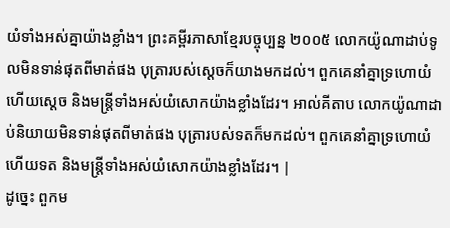យំទាំងអស់គ្នាយ៉ាងខ្លាំង។ ព្រះគម្ពីរភាសាខ្មែរបច្ចុប្បន្ន ២០០៥ លោកយ៉ូណាដាប់ទូលមិនទាន់ផុតពីមាត់ផង បុត្រារបស់ស្ដេចក៏យាងមកដល់។ ពួកគេនាំគ្នាទ្រហោយំ ហើយស្ដេច និងមន្ត្រីទាំងអស់យំសោកយ៉ាងខ្លាំងដែរ។ អាល់គីតាប លោកយ៉ូណាដាប់និយាយមិនទាន់ផុតពីមាត់ផង បុត្រារបស់ទតក៏មកដល់។ ពួកគេនាំគ្នាទ្រហោយំ ហើយទត និងមន្ត្រីទាំងអស់យំសោកយ៉ាងខ្លាំងដែរ។ |
ដូច្នេះ ពួកម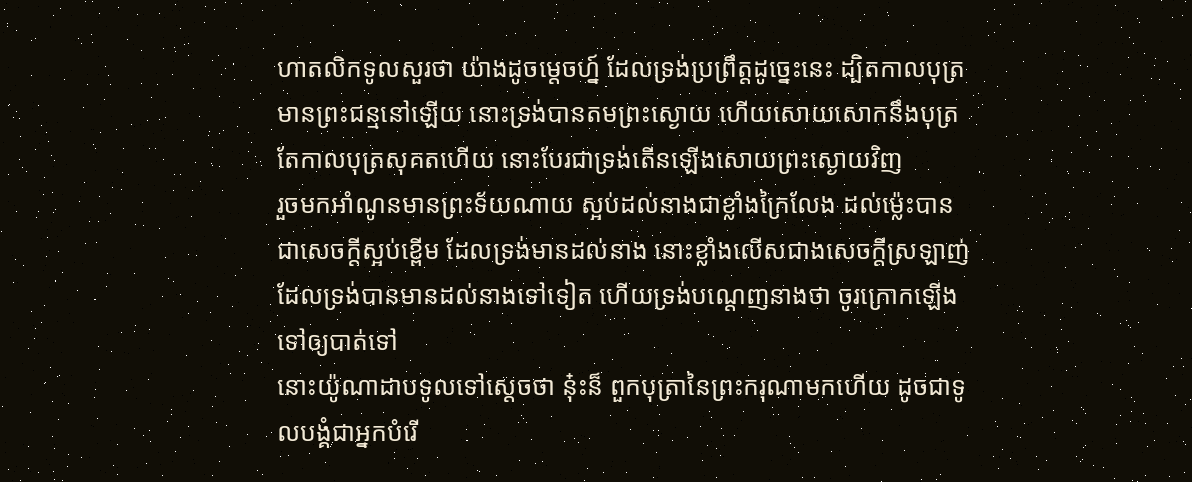ហាតលិកទូលសួរថា យ៉ាងដូចម្តេចហ្ន៍ ដែលទ្រង់ប្រព្រឹត្តដូច្នេះនេះ ដ្បិតកាលបុត្រមានព្រះជន្មនៅឡើយ នោះទ្រង់បានតមព្រះស្ងោយ ហើយសោយសោកនឹងបុត្រ តែកាលបុត្រសុគតហើយ នោះបែរជាទ្រង់តើនឡើងសោយព្រះស្ងោយវិញ
រួចមកអាំណូនមានព្រះទ័យណាយ ស្អប់ដល់នាងជាខ្លាំងក្រៃលែង ដល់ម៉្លេះបានជាសេចក្ដីស្អប់ខ្ពើម ដែលទ្រង់មានដល់នាង នោះខ្លាំងលើសជាងសេចក្ដីស្រឡាញ់ដែលទ្រង់បានមានដល់នាងទៅទៀត ហើយទ្រង់បណ្តេញនាងថា ចូរក្រោកឡើងទៅឲ្យបាត់ទៅ
នោះយ៉ូណាដាបទូលទៅស្តេចថា នុ៎ះន៏ ពួកបុត្រានៃព្រះករុណាមកហើយ ដូចជាទូលបង្គំជាអ្នកបំរើ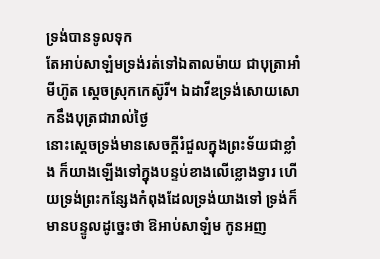ទ្រង់បានទូលទុក
តែអាប់សាឡំមទ្រង់រត់ទៅឯតាលម៉ាយ ជាបុត្រាអាំមីហ៊ូត ស្តេចស្រុកកេស៊ូរី។ ឯដាវីឌទ្រង់សោយសោកនឹងបុត្រជារាល់ថ្ងៃ
នោះស្តេចទ្រង់មានសេចក្ដីរំជួលក្នុងព្រះទ័យជាខ្លាំង ក៏យាងឡើងទៅក្នុងបន្ទប់ខាងលើខ្លោងទ្វារ ហើយទ្រង់ព្រះកន្សែងកំពុងដែលទ្រង់យាងទៅ ទ្រង់ក៏មានបន្ទូលដូច្នេះថា ឱអាប់សាឡំម កូនអញ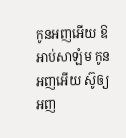កូនអញអើយ ឱអាប់សាឡំម កូនអញអើយ ស៊ូឲ្យអញ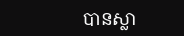បានស្លា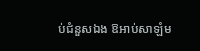ប់ជំនួសឯង ឱអាប់សាឡំម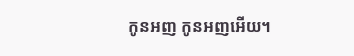កូនអញ កូនអញអើយ។